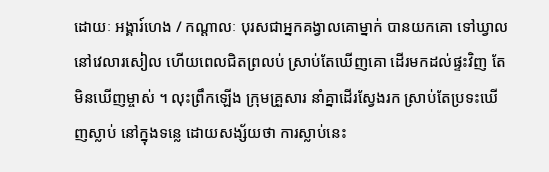ដោយៈ អង្គារ៍ហេង / កណ្ដាលៈ បុរសជាអ្នកគង្វាលគោម្នាក់ បានយកគោ ទៅឃ្វាល នៅវេលារសៀល ហើយពេលជិតព្រលប់ ស្រាប់តែឃើញគោ ដើរមកដល់ផ្ទះវិញ តែមិនឃើញម្ចាស់ ។ លុះព្រឹកឡើង ក្រុមគ្រួសារ នាំគ្នាដើរស្វែងរក ស្រាប់តែប្រទះឃើញស្លាប់ នៅក្នុងទន្លេ ដោយសង្ស័យថា ការស្លាប់នេះ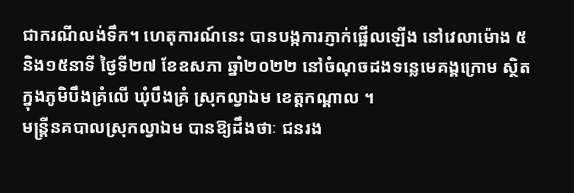ជាករណីលង់ទឹក។ ហេតុការណ៍នេះ បានបង្កការភ្ញាក់ផ្អើលឡើង នៅវេលាម៉ោង ៥និង១៥នាទី ថ្ងៃទី២៧ ខែឧសភា ឆ្នាំ២០២២ នៅចំណុចដងទន្លេមេគង្គក្រោម ស្ថិតក្នុងភូមិបឹងគ្រំលើ ឃុំបឹងគ្រំ ស្រុកល្វាឯម ខេត្តកណ្តាល ។
មន្រ្តីនគបាលស្រុកល្វាឯម បានឱ្យដឹងថាៈ ជនរង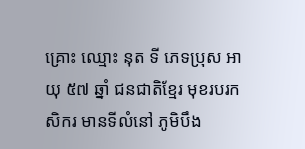គ្រោះ ឈ្មោះ នុត ទី ភេទប្រុស អាយុ ៥៧ ឆ្នាំ ជនជាតិខ្មែរ មុខរបរកសិករ មានទីលំនៅ ភូមិបឹង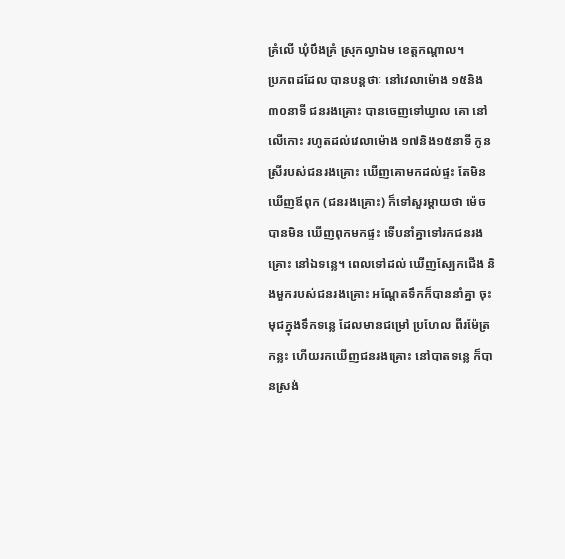គ្រំលើ ឃុំបឹងគ្រំ ស្រុកល្វាឯម ខេត្តកណ្តាល។
ប្រភពដដែល បានបន្តថាៈ នៅវេលាម៉ោង ១៥និង៣០នាទី ជនរងគ្រោះ បានចេញទៅឃ្វាល គោ នៅលើកោះ រហូតដល់វេលាម៉ោង ១៧និង១៥នាទី កូនស្រីរបស់ជនរងគ្រោះ ឃើញគោមកដល់ផ្ទះ តែមិនឃើញឪពុក (ជនរងគ្រោះ) ក៏ទៅសួរម្តាយថា ម៉េចបានមិន ឃើញពុកមកផ្ទះ ទើបនាំគ្នាទៅរកជនរងគ្រោះ នៅឯទន្លេ។ ពេលទៅដល់ ឃើញស្បែកជើង និងមួករបស់ជនរងគ្រោះ អណ្តែតទឹកក៏បាននាំគ្នា ចុះមុជក្នុងទឹកទន្លេ ដែលមានជម្រៅ ប្រហែល ពីរម៉ែត្រកន្លះ ហើយរកឃើញជនរងគ្រោះ នៅបាតទន្លេ ក៏បានស្រង់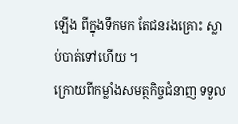ឡើង ពីក្នុងទឹកមក តែជនរងគ្រោះ ស្លាប់បាត់ទៅហើយ ។
ក្រោយពីកម្លាំងសមត្ថកិច្ចជំនាញ ទទួល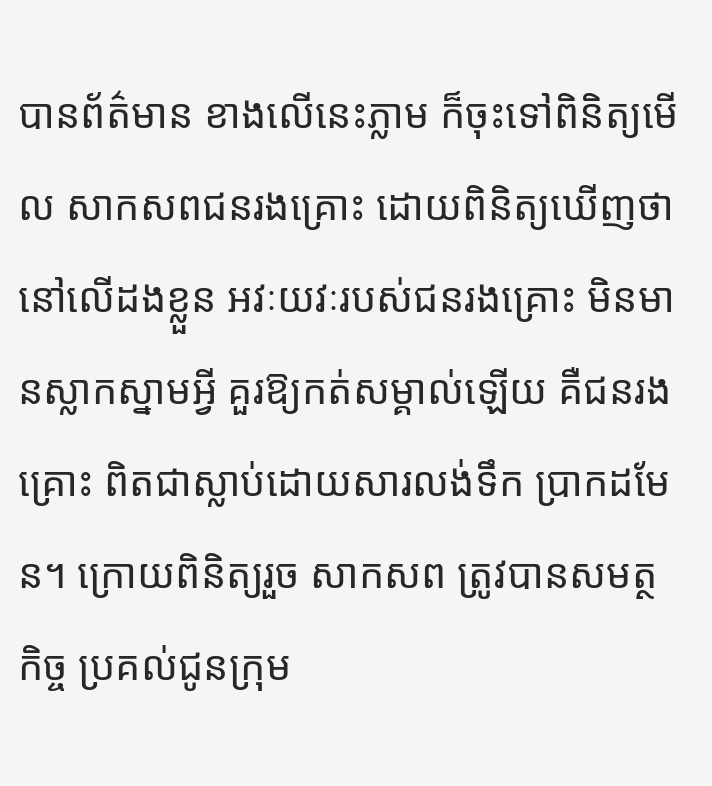បានព័ត៌មាន ខាងលើនេះភ្លាម ក៏ចុះទៅពិនិត្យមើល សាកសពជនរងគ្រោះ ដោយពិនិត្យឃើញថា នៅលើដងខ្លួន អវៈយវៈរបស់ជនរងគ្រោះ មិនមានស្លាកស្នាមអ្វី គួរឱ្យកត់សម្គាល់ឡើយ គឺជនរងគ្រោះ ពិតជាស្លាប់ដោយសារលង់ទឹក ប្រាកដមែន។ ក្រោយពិនិត្យរួច សាកសព ត្រូវបានសមត្ថកិច្ច ប្រគល់ជូនក្រុម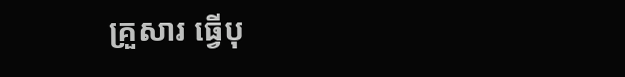គ្រួសារ ធ្វើបុ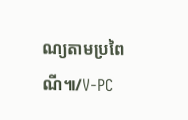ណ្យតាមប្រពៃណី៕/V-PC